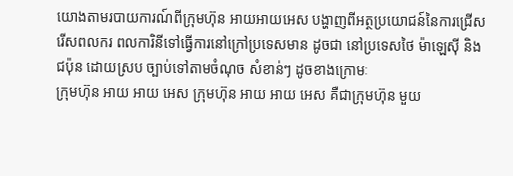យោងតាមរបាយការណ៍ពីក្រុមហ៊ុន អាយអាយអេស បង្ហាញពីអត្ថប្រយោជន៍នៃការជ្រើសរើសពលករ ពលការិនីទៅធ្វើការនៅក្រៅប្រទេសមាន ដូចជា នៅប្រទេសថៃ ម៉ាឡេស៊ី និងជប៉ុន ដោយស្រប ច្បាប់ទៅតាមចំណុច សំខាន់ៗ ដូចខាងក្រោមៈ
ក្រុមហ៊ុន អាយ អាយ អេស ក្រុមហ៊ុន អាយ អាយ អេស គឺជាក្រុមហ៊ុន មួយ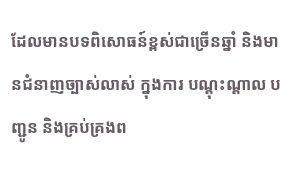ដែលមានបទពិសោធន៍ខ្ពស់ជាច្រើនឆ្នាំ និងមានជំនាញច្បាស់លាស់ ក្នុងការ បណ្តុះណ្តាល បញ្ជូន និងគ្រប់គ្រងព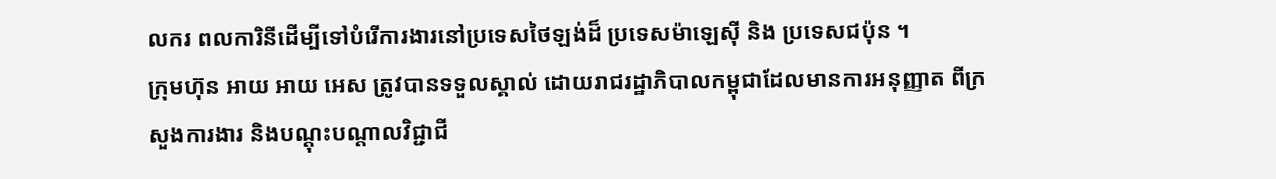លករ ពលការិនីដើម្បីទៅបំរើការងារនៅប្រទេសថៃឡង់ដ៏ ប្រទេសម៉ាឡេស៊ី និង ប្រទេសជប៉ុន ។
ក្រុមហ៊ុន អាយ អាយ អេស ត្រូវបានទទួលស្គាល់ ដោយរាជរដ្ឋាភិបាលកម្ពុជាដែលមានការអនុញ្ញាត ពីក្រសួងការងារ និងបណ្តុះបណ្តាលវិជ្ជាជី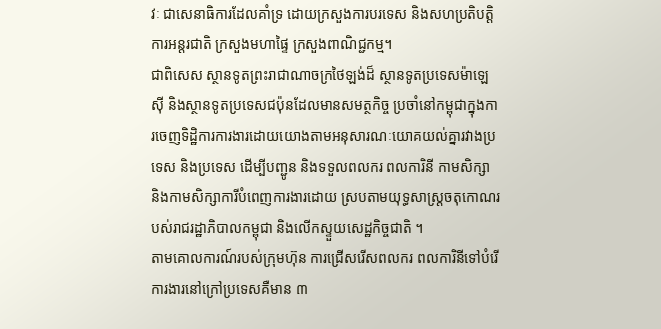វៈ ជាសេនាធិការដែលគាំទ្រ ដោយក្រសួងការបរទេស និងសហប្រតិបត្តិការអន្តរជាតិ ក្រសួងមហាផ្ទៃ ក្រសួងពាណិជ្ជកម្ម។
ជាពិសេស ស្ថានទូតព្រះរាជាណាចក្រថៃឡង់ដ៏ ស្ថានទូតប្រទេសម៉ាឡេស៊ី និងស្ថានទូតប្រទេសជប៉ុនដែលមានសមត្ថកិច្ច ប្រចាំនៅកម្ពុជាក្នុងការចេញទិដ្ឋិការការងារដោយយោងតាមអនុសារណៈយោគយល់គ្នារវាងប្រទេស និងប្រទេស ដើម្បីបញ្ជូន និងទទួលពលករ ពលការិនី កាមសិក្សា និងកាមសិក្សាការីបំពេញការងារដោយ ស្របតាមយុទ្ធសាស្រ្តចតុកោណរបស់រាជរដ្ឋាភិបាលកម្ពុជា និងលើកស្ទួយសេដ្ឋកិច្ចជាតិ ។
តាមគោលការណ៍របស់ក្រុមហ៊ុន ការជ្រើសរើសពលករ ពលការិនីទៅបំរើការងារនៅក្រៅប្រទេសគឺមាន ៣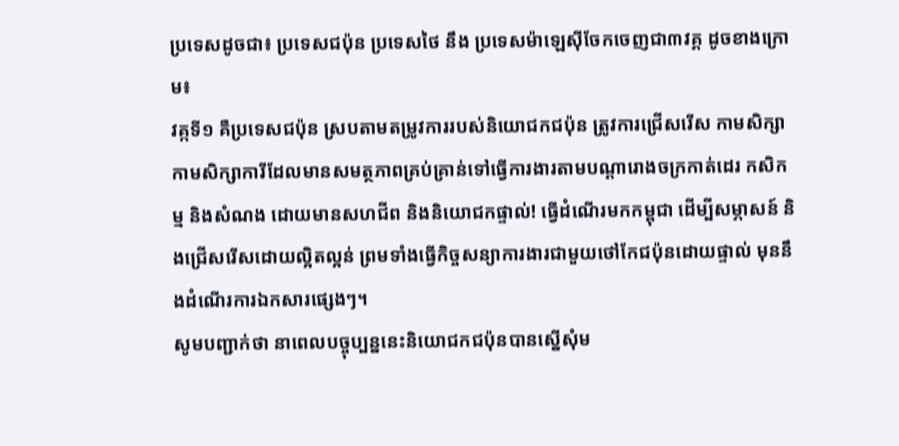ប្រទេសដូចជា៖ ប្រទេសជប៉ុន ប្រទេសថៃ នឹង ប្រទេសម៉ាឡេស៊ីចែកចេញជា៣វគ្គ ដូចខាងក្រោម៖
វគ្កទី១ គឺប្រទេសជប៉ុន ស្របតាមតម្រូវការរបស់និយោជកជប៉ុន ត្រូវការជ្រើសរើស កាមសិក្សា កាមសិក្សាការីដែលមានសមត្ថភាពគ្រប់គ្រាន់ទៅធ្វើការងារតាមបណ្តារោងចក្រកាត់ដេរ កសិកម្ម និងសំណង ដោយមានសហជីព និងនិយោជកផ្ទាល់! ធ្វើដំណើរមកកម្ពុជា ដើម្បីសម្ភាសន៍ និងជ្រើសរើសដោយល្អិតល្អន់ ព្រមទាំងធ្វើកិច្ចសន្យាការងារជាមួយថៅកែជប៉ុនដោយផ្ទាល់ មុននឹងដំណើរការឯកសារផ្សេងៗ។
សូមបញ្ជាក់ថា នាពេលបច្ចុប្បន្ននេះនិយោជកជប៉ុនបានស្នើសុំម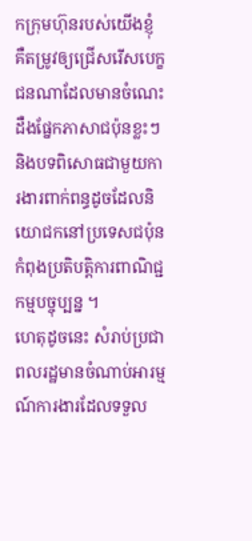កក្រុមហ៊ុនរបស់យើងខ្ញុំ គឺតម្រូវឲ្យជ្រើសរើសបេក្ខជនណាដែលមានចំណេះដឺងផ្នែកភាសាជប៉ុនខ្លះៗ និងបទពិសោធជាមួយការងារពាក់ពន្ធដូចដែលនិយោជកនៅប្រទេសជប៉ុនកំពុងប្រតិបត្តិការពាណិជ្ជកម្មបច្ចុប្បន្ន ។
ហេតុដូចនេះ សំរាប់ប្រជាពលរដ្ឋមានចំណាប់អារម្មណ៍ការងារដែលទទួល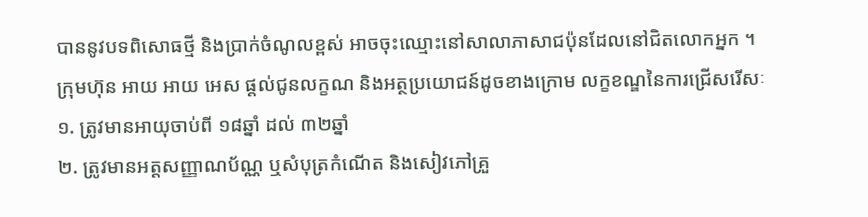បាននូវបទពិសោធថ្មី និងប្រាក់ចំណូលខ្ពស់ អាចចុះឈ្មោះនៅសាលាភាសាជប៉ុនដែលនៅជិតលោកអ្នក ។
ក្រុមហ៊ុន អាយ អាយ អេស ផ្តល់ជូនលក្ខណ និងអត្ថប្រយោជន៍ដូចខាងក្រោម លក្ខខណ្ឌនៃការជ្រើសរើសៈ
១. ត្រូវមានអាយុចាប់ពី ១៨ឆ្នាំ ដល់ ៣២ឆ្នាំ
២. ត្រូវមានអត្តសញ្ញាណប័ណ្ណ ឬសំបុត្រកំណើត និងសៀវភៅគ្រួ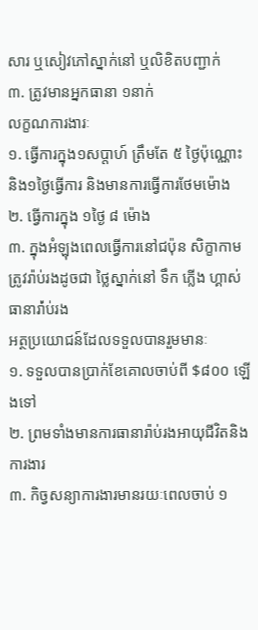សារ ឬសៀវភៅស្នាក់នៅ ឬលិខិតបញ្ជាក់
៣. ត្រូវមានអ្នកធានា ១នាក់
លក្ខណការងារៈ
១. ធ្វើការក្នុង១សប្តាហ៍ ត្រឹមតែ ៥ ថ្ងៃប៉ុណ្ណោះ និង១ថ្ងៃធ្វើការ និងមានការធ្វើការថែមម៉ោង
២. ធ្វើការក្នុង ១ថ្ងៃ ៨ ម៉ោង
៣. ក្នុងអំឡុងពេលធ្វើការនៅជប៉ុន សិក្ខាកាមត្រូវរ៉ាប់រងដូចជា ថ្លៃស្នាក់នៅ ទឹក ភ្លើង ហ្គាស់ ធានារ៉ា់ប់រង
អត្ថប្រយោជន៍ដែលទទួលបានរួមមានៈ
១. ទទួលបានប្រាក់ខែគោលចាប់ពី $៨០០ ឡើងទៅ
២. ព្រមទាំងមានការធានារ៉ាប់រងអាយុជីវិតនិងការងារ
៣. កិច្វសន្យាការងារមានរយៈពេលចាប់ ១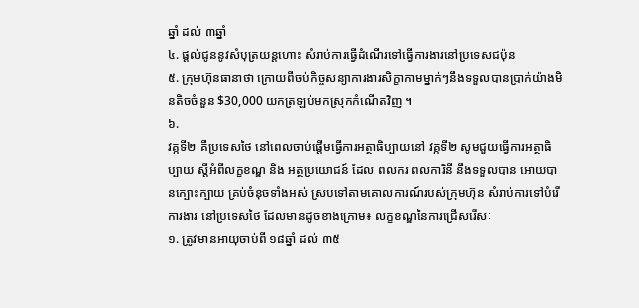ឆ្នាំ ដល់ ៣ឆ្នាំ
៤. ផ្តល់ជូននូវសំបុត្រយន្តហោះ សំរាប់ការធ្វើដំណើរទៅធ្វើការងារនៅប្រទេសជប៉ុន
៥. ក្រុមហ៊ុនធានាថា ក្រោយពីចប់កិច្ចសន្យាការងារសិក្ខាកាមម្នាក់ៗនឹងទទួលបានប្រាក់យ៉ាងមិនតិចចំនួន $30,000 យកត្រឡប់មកស្រុកកំណើតវិញ ។
៦.
វគ្កទី២ គឺប្រទេសថៃ នៅពេលចាប់ផ្តើមធ្វើការអត្ថាធិប្បាយនៅ វគ្កទី២ សូមជួយធ្វើការអត្ថាធិប្បាយ ស្តីអំពីលក្ខខណ្ឌ និង អត្ថប្រយោជន៍ ដែល ពលករ ពលការិនី នឹងទទួលបាន អោយបានក្បោះក្បាយ គ្រប់ចំនុចទាំងអស់ ស្របទៅតាមគោលការណ៍របស់ក្រុមហ៊ុន សំរាប់ការទៅបំរើការងារ នៅប្រទេសថៃ ដែលមានដូចខាងក្រោម៖ លក្ខខណ្ឌនៃការជ្រើសរើសៈ
១. ត្រូវមានអាយុចាប់ពី ១៨ឆ្នាំ ដល់ ៣៥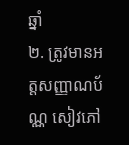ឆ្នាំ
២. ត្រូវមានអត្តសញ្ញាណប័ណ្ណ សៀវភៅ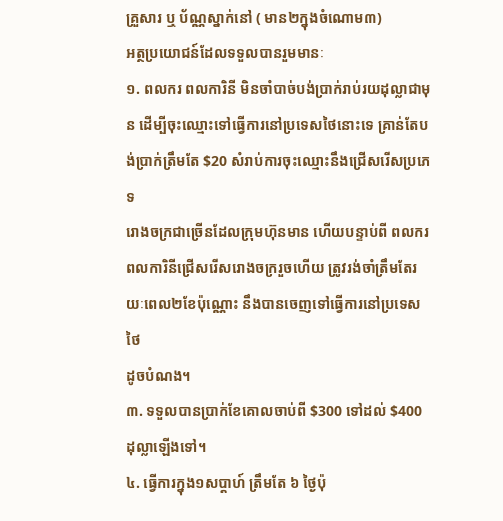គ្រួសារ ឬ ប័ណ្ណស្នាក់នៅ ( មាន២ក្នុងចំណោម៣)
អត្ថប្រយោជន៍ដែលទទួលបានរួមមានៈ
១. ពលករ ពលការិនី មិនចាំបាច់បង់ប្រាក់រាប់រយដុល្លាជាមុន ដើម្បីចុះឈ្មោះទៅធ្វើការនៅប្រទេសថៃនោះទេ គ្រាន់តែបង់ប្រាក់ត្រឹមតែ $20 សំរាប់ការចុះឈ្មោះនឹងជ្រើសរើសប្រភេទ
រោងចក្រជាច្រើនដែលក្រុមហ៊ុនមាន ហើយបន្ទាប់ពី ពលករ ពលការិនីជ្រើសរើសរោងចក្ររួចហើយ ត្រូវរង់ចាំត្រឹមតែរយៈពេល២ខែប៉ុណ្ណោះ នឹងបានចេញទៅធ្វើការនៅប្រទេសថៃ
ដូចបំណង។
៣. ទទួលបានប្រាក់ខែគោលចាប់ពី $300 ទៅដល់ $400 ដុល្លាឡើងទៅ។
៤. ធ្វើការក្នុង១សប្តាហ៍ ត្រឹមតែ ៦ ថ្ងៃប៉ុ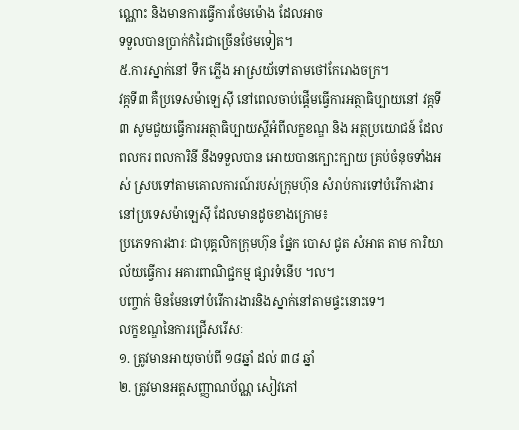ណ្ណោះ និងមានការធ្វើការថែមម៉ោង ដែលអាច
ទទួលបានប្រាក់កំរៃជាច្រើនថែមទៀត។
៥.ការស្នាក់នៅ ទឹក ភ្លើង អាស្រយ័ទៅតាមថៅកែរោងចក្រ។
វគ្កទី៣ គឺប្រទេសម៉ាឡេស៊ី នៅពេលចាប់ផ្តើមធ្វើការអត្ថាធិប្បាយនៅ វគ្កទី៣ សូមជួយធ្វើការអត្ថាធិប្បាយស្តីអំពីលក្ខខណ្ឌ និង អត្ថប្រយោជន៍ ដែល ពលករ ពលការិនី នឹងទទួលបាន អោយបានក្បោះក្បាយ គ្រប់ចំនុចទាំងអស់ ស្របទៅតាមគោលការណ៍របស់ក្រុមហ៊ុន សំរាប់ការទៅបំរើការងារ នៅប្រទេសម៉ាឡេស៊ី ដែលមានដូចខាងក្រោម៖
ប្រភេទការងារៈ ជាបុគ្គលិកក្រុមហ៊ុន ផ្នែក បោស ជូត សំអាត តាម ការិយាល័យធ្វើការ អគារពាណិជ្ជកម្ម ផ្សារទំនើប ។ល។
បញ្ចាក់ មិនមែនទៅបំរើការងារនិងស្នាក់នៅតាមផ្ទះនោះទេ។
លក្ខខណ្ឌនៃការជ្រើសរើសៈ
១. ត្រូវមានអាយុចាប់ពី ១៨ឆ្នាំ ដល់ ៣៨ ឆ្នាំ
២. ត្រូវមានអត្តសញ្ញាណប័ណ្ណ សៀវភៅ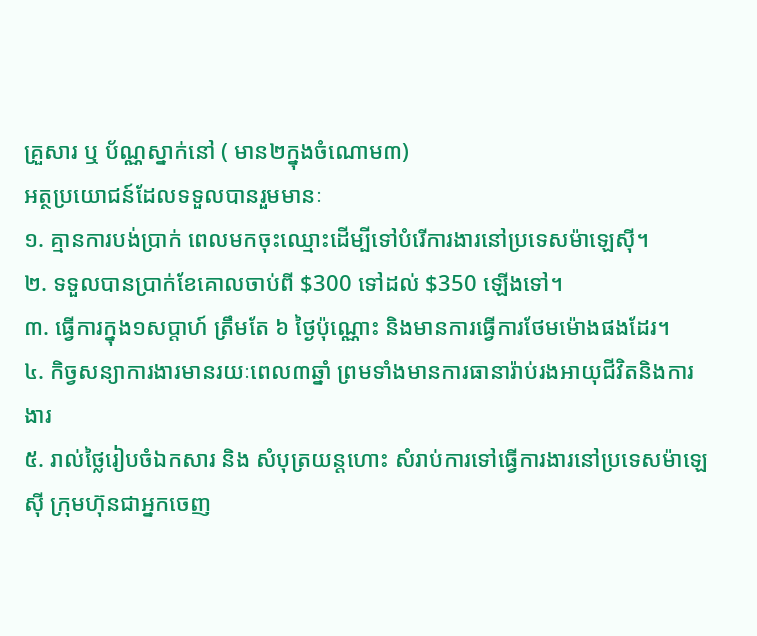គ្រួសារ ឬ ប័ណ្ណស្នាក់នៅ ( មាន២ក្នុងចំណោម៣)
អត្ថប្រយោជន៍ដែលទទួលបានរួមមានៈ
១. គ្មានការបង់ប្រាក់ ពេលមកចុះឈ្មោះដើម្បីទៅបំរើការងារនៅប្រទេសម៉ាឡេស៊ី។
២. ទទួលបានប្រាក់ខែគោលចាប់ពី $300 ទៅដល់ $350 ឡើងទៅ។
៣. ធ្វើការក្នុង១សប្តាហ៍ ត្រឹមតែ ៦ ថ្ងៃប៉ុណ្ណោះ និងមានការធ្វើការថែមម៉ោងផងដែរ។
៤. កិច្វសន្យាការងារមានរយៈពេល៣ឆ្នាំ ព្រមទាំងមានការធានារ៉ាប់រងអាយុជីវិតនិងការងារ
៥. រាល់ថ្លៃរៀបចំឯកសារ និង សំបុត្រយន្តហោះ សំរាប់ការទៅធ្វើការងារនៅប្រទេសម៉ាឡេ
ស៊ី ក្រុមហ៊ុនជាអ្នកចេញ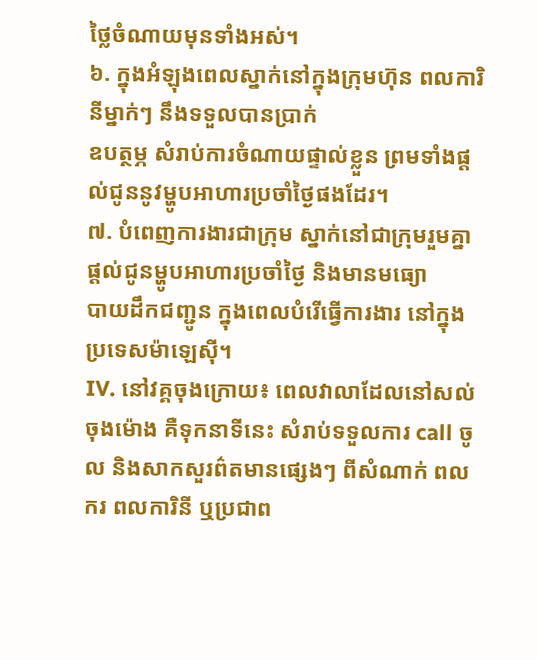ថ្លៃចំណាយមុនទាំងអស់។
៦. ក្នុងអំឡុងពេលស្នាក់នៅក្នុងក្រុមហ៊ុន ពលការិនីម្នាក់ៗ នឹងទទួលបានប្រាក់
ឧបត្ថម្ភ សំរាប់ការចំណាយផ្ទាល់ខ្លួន ព្រមទាំងផ្តល់ជូននូវម្ហូបអាហារប្រចាំថ្ងៃផងដែរ។
៧. បំពេញការងារជាក្រុម ស្នាក់នៅជាក្រុមរួមគ្នា ផ្តល់ជូនម្ហូបអាហារប្រចាំថ្ងៃ និងមានមធ្យោ
បាយដឹកជញ្ជូន ក្នុងពេលបំរើធ្វើការងារ នៅក្នុងប្រទេសម៉ាឡេស៊ី។
IV. នៅវគ្គចុងក្រោយ៖ ពេលវាលាដែលនៅសល់ចុងម៉ោង គឺទុកនាទីនេះ សំរាប់ទទួលការ call ចូល និងសាកសួរព៌តមានផ្សេងៗ ពីសំណាក់ ពលករ ពលការិនី ឬប្រជាព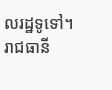លរដ្ឋទូទៅ។
រាជធានី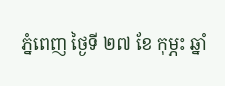ភ្នំពេញ ថ្ងៃទី ២៧ ខែ កុម្ភះ ឆ្នាំ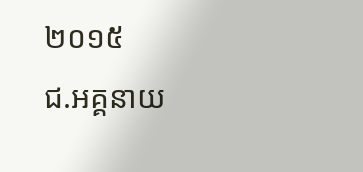២០១៥
ជ.អគ្គនាយ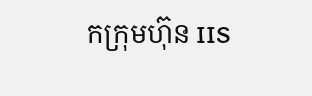កក្រុមហ៊ុន IIS